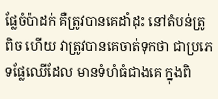ផ្លែចំប៉ាដក់ គឺត្រូវបានគេដាំដុះ នៅតំបន់ត្រូពិច ហើយ វាត្រូវបានគេចាត់ទុកថា ជាប្រភេទផ្លែឈើដែល មានទំហំធំជាងគេ ក្នុងពិ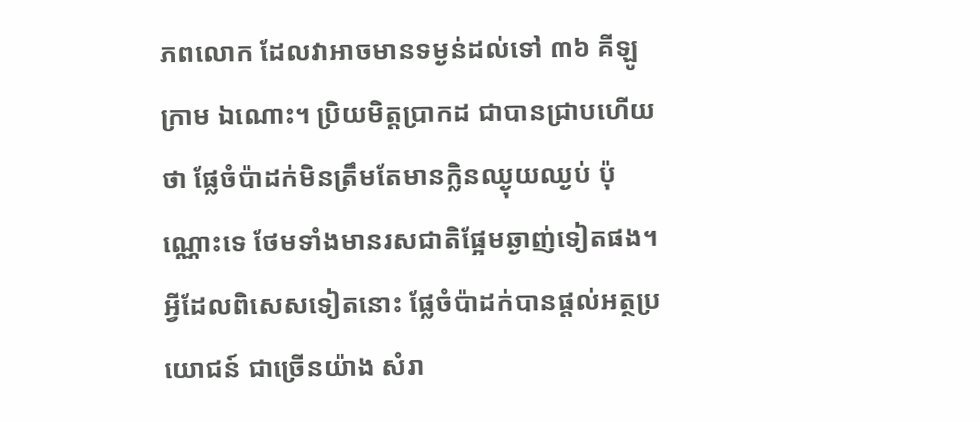ភពលោក ដែលវាអាចមានទម្ងន់ដល់ទៅ ៣៦ គីឡូក្រាម ឯណោះ។ ប្រិយមិត្តប្រាកដ ជាបានជ្រាបហើយថា ផ្លែចំប៉ាដក់មិនត្រឹមតែមានក្លិនឈ្ងុយឈ្ងប់ ប៉ុណ្ណោះទេ ថែមទាំងមានរសជាតិផ្អែមឆ្ងាញ់ទៀតផង។ អ្វីដែលពិសេសទៀតនោះ ផ្លែចំប៉ាដក់បានផ្តល់អត្ថប្រយោជន៍ ជាច្រើនយ៉ាង សំរា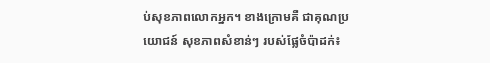ប់សុខភាពលោកអ្នក។ ខាងក្រោមគឺ ជាគុណប្រយោជន៍ សុខភាពសំខាន់ៗ របស់ផ្លែចំប៉ាដក់៖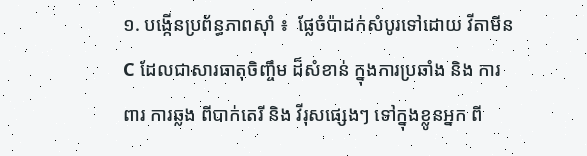១. បង្កើនប្រព័ន្ធភាពស៊ាំ ៖  ផ្លែចំប៉ាដក់សំបូរទៅដោយ វីតាមីន C ដែលជាសារធាតុចិញ្ចឹម ដ៏សំខាន់ ក្នុងការប្រឆាំង និង ការពារ ការឆ្លង ពីបាក់តេរី និង វីរុសផ្សេងៗ ទៅក្នុងខ្លូនអ្នក ពី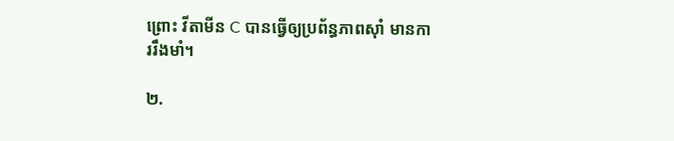ព្រោះ វីតាមីន C បានធ្វើឲ្យប្រព័ន្ធភាពស៊ាំ មានការរឹងមាំ។

២.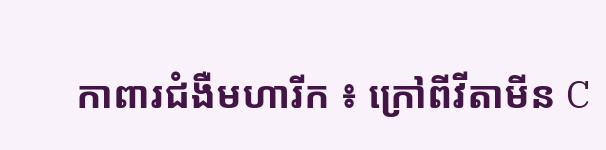កាពារជំងឺមហារីក ៖ ក្រៅពីវីតាមីន C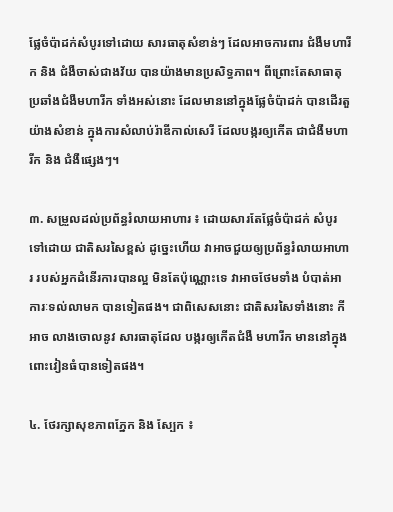ផ្លែចំប៉ាដក់សំបូរទៅដោយ សារធាតុសំខាន់ៗ ដែលអាចការពារ ជំងឺមហារីក និង ជំងឺចាស់ជាងវ័យ បានយ៉ាងមានប្រសិទ្ធភាព។ ពីព្រោះតែសាធាតុ ប្រឆាំងជំងឺមហារីក ទាំងអស់នោះ ដែលមាននៅក្នុងផ្លែចំប៉ាដក់ បានដើរតួយ៉ាងសំខាន់ ក្នុងការសំលាប់រ៉ាឌីកាល់សេរី ដែលបង្ករឲ្យកើត ជាជំងឺមហារីក និង ជំងឺផ្សេងៗ។

៣. សម្រួលដល់ប្រព័ន្ធរំលាយអាហារ ៖ ដោយសារតែផ្លែចំប៉ាដក់ សំបូរទៅដោយ ជាតិសរសៃខ្ពស់ ដូច្នេះហើយ វាអាចជួយឲ្យប្រព័ន្ធរំលាយអាហារ របស់អ្នកដំនើរការបានល្អ មិនតែប៉ុណ្ណោះទេ វាអាចថែមទាំង បំបាត់អាការៈទល់លាមក បានទៀតផង។ ជាពិសេសនោះ ជាតិសរសៃទាំងនោះ កីអាច លាងចោលនូវ សារធាតុដែល បង្ករឲ្យកើតជំងឺ មហារីក មាននៅក្នុងពោះវៀនធំបានទៀតផង។

៤. ថែរក្សាសុខភាពភ្នែក និង ស្បែក ៖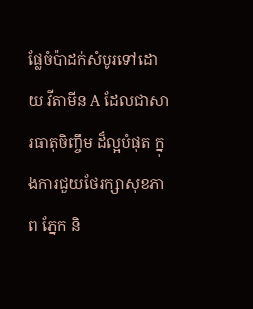ផ្លែចំប៉ាដក់សំបូរទៅដោយ វីតាមីន A ដែលជាសារធាតុចិញ្ចឹម ដ៏ល្អបំផុត ក្នុងការជួយថែរក្សាសុខភាព ភ្នែក និ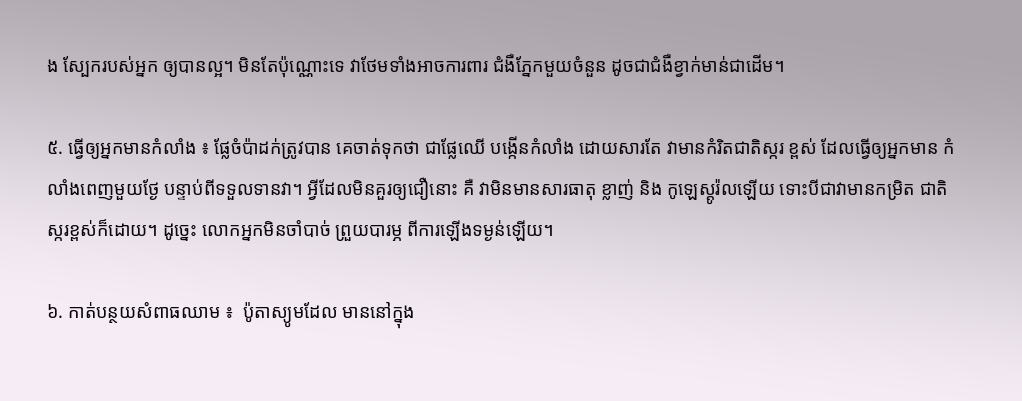ង ស្បែករបស់អ្នក ឲ្យបានល្អ។ មិនតែប៉ុណ្ណោះទេ វាថែមទាំងអាចការពារ ជំងឺភ្នែកមួយចំនួន ដូចជាជំងឺខ្វាក់មាន់ជាដើម។

៥. ធ្វើឲ្យអ្នកមានកំលាំង ៖ ផ្លែចំប៉ាដក់ត្រូវបាន គេចាត់ទុកថា ជាផ្លែឈើ បង្កើនកំលាំង ដោយសារតែ វាមានកំរិតជាតិស្ករ ខ្ពស់ ដែលធ្វើឲ្យអ្នកមាន កំលាំងពេញមួយថ្ងែ បន្ទាប់ពីទទួលទានវា។ អ្វីដែលមិនគួរឲ្យជឿនោះ គឺ វាមិនមានសារធាតុ ខ្លាញ់ និង កូឡេស្តូរ៉លឡើយ ទោះបីជាវាមានកម្រិត ជាតិស្ករខ្ពស់ក៏ដោយ។ ដូច្នេះ លោកអ្នកមិនចាំបាច់ ព្រួយបារម្ភ ពីការឡើងទម្ងន់ឡើយ។

៦. កាត់បន្ថយសំពាធឈាម ៖  ប៉ូតាស្យូមដែល មាននៅក្នុង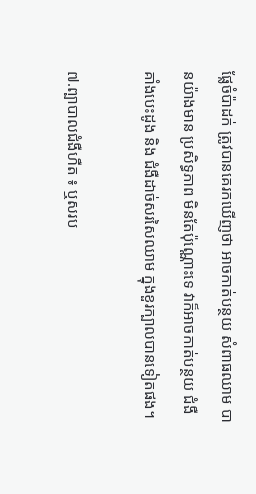ផ្លែចំប៉ាដក់ ត្រូវបានគេរកឃើញថា អាចកាត់បន្ថយ សំពាធឈាម បានយ៉ាងមាន ប្រសិទ្ធភាព មិនតែប៉ុណ្ណោះទេ វាក៏អាចកាត់បន្ថយ ជំងឺគាំងបេះដូង និង ជំងឺដាច់សរសៃឈាម ក្នុងខួរក្បាលបានទៀតផង។

៧.ព្បាបាលជំងឺហឺត ៖ ឬសរប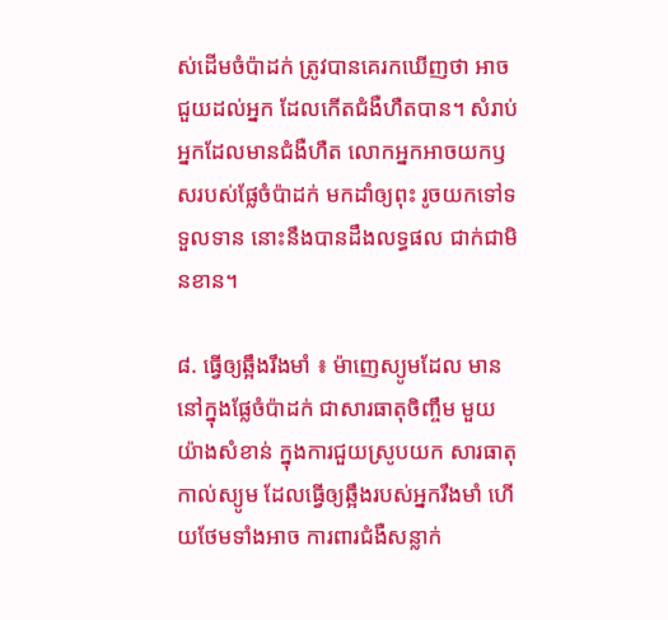ស់ដើមចំប៉ាដក់ ត្រូវបានគេរកឃើញថា អាចជួយដល់អ្នក ដែលកើតជំងឺហឺតបាន។ សំរាប់អ្នកដែលមានជំងឺហឺត លោកអ្នកអាចយកឫសរបស់ផ្លែចំប៉ាដក់ មកដាំឲ្យពុះ រូចយកទៅទទួលទាន នោះនឹងបានដឹងលទ្ធផល ជាក់ជាមិនខាន។

៨. ធ្វើឲ្យឆ្អឹងរឹងមាំ ៖ ម៉ាញេស្យូមដែល មាននៅក្នុងផ្លែចំប៉ាដក់ ជាសារធាតុចិញ្ចឹម មួយយ៉ាងសំខាន់ ក្នុងការជួយស្រូបយក សារធាតុកាល់ស្យូម ដែលធ្វើឲ្យឆ្អឹងរបស់អ្នករឹងមាំ ហើយថែមទាំងអាច ការពារជំងឺសន្លាក់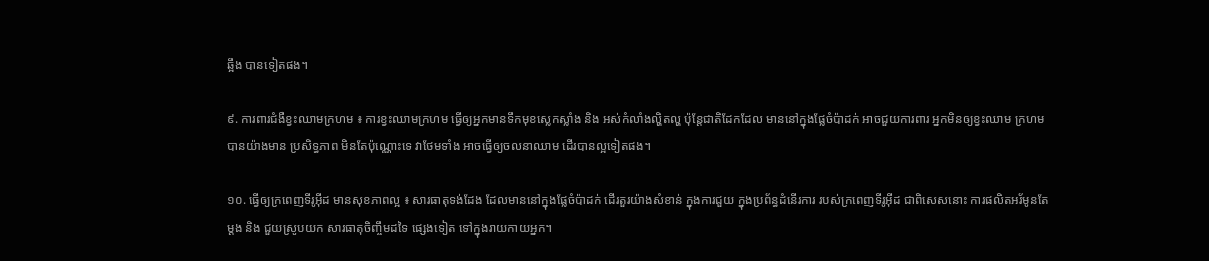ឆ្អឹង បានទៀតផង។

៩. ការពារជំងឺខ្វះឈាមក្រហម ៖ ការខ្វះឈាមក្រហម ធ្វើឲ្យអ្នកមានទឹកមុខស្លេកស្លាំង និង អស់កំលាំងល្ហិតល្ហ ប៉ុន្តែជាតិដែកដែល មាននៅក្នុងផ្លែចំប៉ាដក់ អាចជួយការពារ អ្នកមិនឲ្យខ្វះឈាម ក្រហមបានយ៉ាងមាន ប្រសិទ្ធភាព មិនតែប៉ុណ្ណោះទេ វាថែមទាំង អាចធ្វើឲ្យចលនាឈាម ដើរបានល្អទៀតផង។

១០. ធ្វើឲ្យក្រពេញទីរូអ៊ីដ មានសុខភាពល្អ ៖ សារធាតុទង់ដែង ដែលមាននៅក្នុងផ្លែចំប៉ាដក់ ដើរតួរយ៉ាងសំខាន់ ក្នុងការជួយ ក្នុងប្រព័ន្ធដំនើរការ របស់ក្រពេញទីរូអ៊ីដ ជាពិសេសនោះ ការផលិតអរ័មូនតែម្តង និង ជួយស្រូបយក សារធាតុចិញ្ចឹមដទៃ ផ្សេងទៀត ទៅក្នុងរាយកាយអ្នក។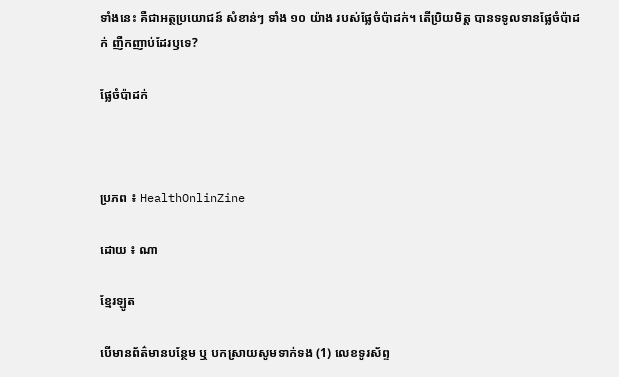ទាំងនេះ គឺជាអត្ថប្រយោជន៍ សំខាន់ៗ ទាំង ១០ យ៉ាង របស់ផ្លែចំប៉ាដក់។ តើប្រិយមិត្ត បានទទូលទានផ្លែចំប៉ាដក់ ញឺកញាប់ដែរឫទេ?

ផ្លែចំប៉ាដក់



ប្រភព ៖ HealthOnlinZine

ដោយ ៖ ណា

ខ្មែរឡូត

បើមានព័ត៌មានបន្ថែម ឬ បកស្រាយសូមទាក់ទង (1) លេខទូរស័ព្ទ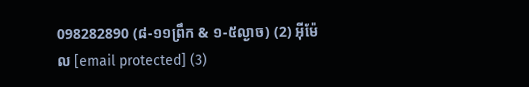098282890 (៨-១១ព្រឹក & ១-៥ល្ងាច) (2) អ៊ីម៉ែល [email protected] (3)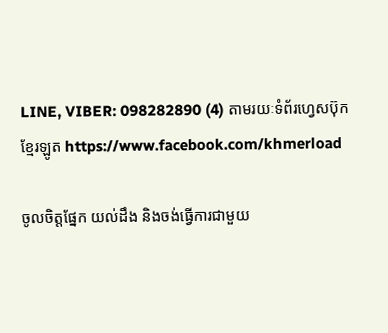LINE, VIBER: 098282890 (4) តាមរយៈទំព័រហ្វេសប៊ុកខ្មែរឡូត https://www.facebook.com/khmerload

ចូលចិត្តផ្នែក យល់ដឹង និងចង់ធ្វើការជាមួយ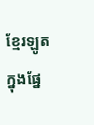ខ្មែរឡូតក្នុងផ្នែ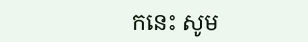កនេះ សូម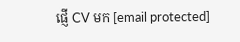ផ្ញើ CV មក [email protected]